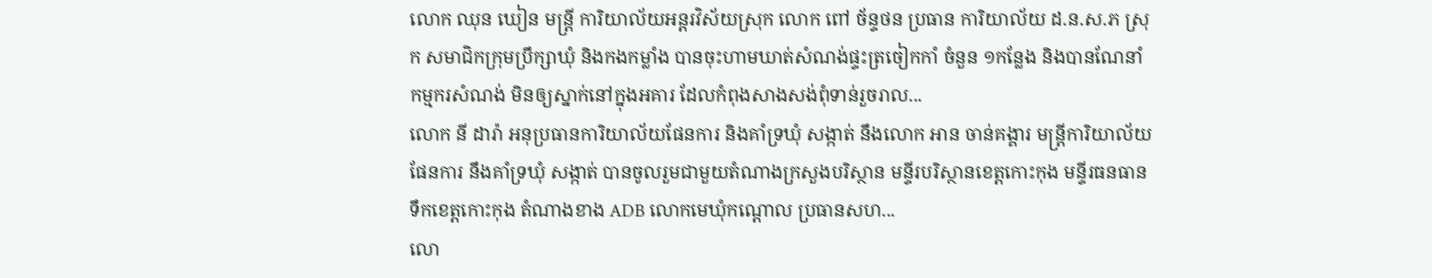លោក ឈុន ឃៀន មន្ត្រី ការិយាល័យអន្តរវិស័យស្រុក លោក ពៅ ច័ន្ទថន ប្រធាន ការិយាល័យ ដ.ន.ស.ភ ស្រុក សមាជិកក្រុមប្រឹក្សាឃុំ និងកងកម្លាំង បានចុះហាមឃាត់សំណង់ផ្ទះត្រចៀកកាំ ចំនួន ១កន្លែង និងបានណែនាំកម្មករសំណង់ មិនឲ្យស្នាក់នៅក្នុងអគារ ដែលកំពុងសាងសង់ពុំទាន់រួចរាល...
លោក នី ដារ៉ា អនុប្រធានការិយាល័យផែនការ និងគាំទ្រឃុំ សង្កាត់ នឹងលោក អាន ចាន់គង្គារ មន្ត្រីការិយាល័យផែនការ នឹងគាំទ្រឃុំ សង្កាត់ បានចូលរួមជាមួយតំណាងក្រសួងបរិស្ថាន មន្ទីរបរិស្ថានខេត្តកោះកុង មន្ទីរធនធានទឹកខេត្តកោះកុង តំណាងខាង ADB លោកមេឃុំកណ្តោល ប្រធានសហ...
លោ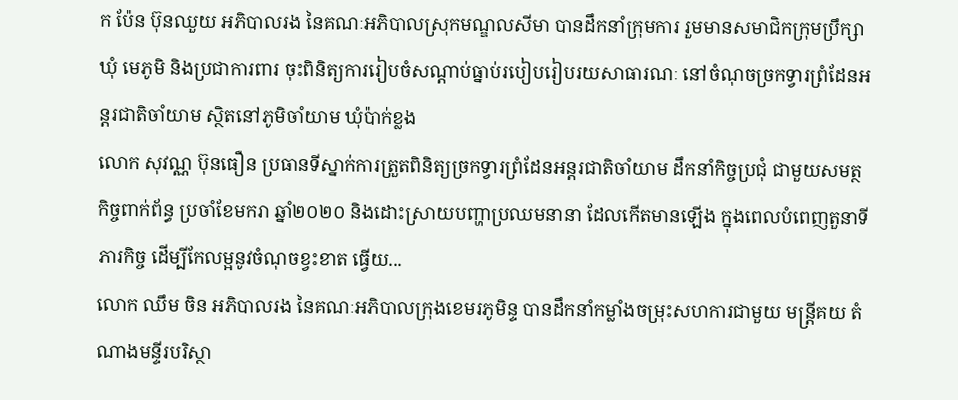ក ប៉ែន ប៊ុនឈួយ អភិបាលរង នៃគណៈអភិបាលស្រុកមណ្ឌលសីមា បានដឹកនាំក្រុមការ រួមមានសមាជិកក្រុមប្រឹក្សាឃុំ មេភូមិ និងប្រជាការពារ ចុះពិនិត្យការរៀបចំសណ្ដាប់ធ្នាប់របៀបរៀបរយសាធារណៈ នៅចំណុចច្រកទ្វារព្រំដែនអន្តរជាតិចាំយាម ស្ថិតនៅភូមិចាំយាម ឃុំប៉ាក់ខ្លង
លោក សុវណ្ណ ប៊ុនធឿន ប្រធានទីស្នាក់ការត្រួតពិនិត្យច្រកទ្វារព្រំដែនអន្តរជាតិចាំយាម ដឹកនាំកិច្ចប្រជុំ ជាមួយសមត្ថកិច្ចពាក់ព័ន្ធ ប្រចាំខែមករា ឆ្នាំ២០២០ និងដោះស្រាយបញ្ហាប្រឈមនានា ដែលកើតមានឡើង ក្នុងពេលបំពេញតួនាទី ភារកិច្ច ដើម្បីកែលម្អនូវចំណុចខ្វះខាត ធ្វើយ...
លោក ឈឹម ចិន អភិបាលរង នៃគណៈអភិបាលក្រុងខេមរភូមិន្ទ បានដឹកនាំកម្លាំងចម្រុះសហការជាមួយ មន្ត្រីគយ តំណាងមន្ទីរបរិស្ថា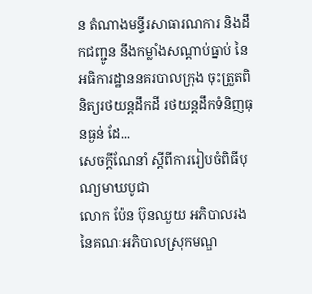ន តំណាងមន្ទីរសាធារណការ និងដឹកជញ្ជូន នឹងកម្លាំងសណ្ដាប់ធ្នាប់ នៃអធិការដ្ឋាននគរបាលក្រុង ចុះត្រួតពិនិត្យរថយន្តដឹកដី រថយន្តដឹកទំនិញធុនធ្ងន់ ដែ...
សេចក្តីណែនាំ ស្ដីពីការរៀបចំពិធីបុណ្យមាឃបូជា
លោក ប៉ែន ប៊ុនឈួយ អភិបាលរង នៃគណៈអភិបាលស្រុកមណ្ឌ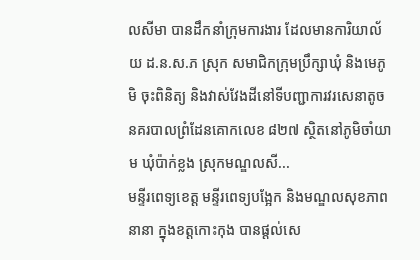លសីមា បានដឹកនាំក្រុមការងារ ដែលមានការិយាល័យ ដ.ន.ស.ភ ស្រុក សមាជិកក្រុមប្រឹក្សាឃុំ និងមេភូមិ ចុះពិនិត្យ និងវាស់វែងដីនៅទីបញ្ជាការវរសេនាតូចនគរបាលព្រំដែនគោកលេខ ៨២៧ ស្ថិតនៅភូមិចាំយាម ឃុំប៉ាក់ខ្លង ស្រុកមណ្ឌលសី...
មន្ទីរពេទ្យខេត្ត មន្ទីរពេទ្យបង្អែក និងមណ្ឌលសុខភាពនានា ក្នុងខត្តកោះកុង បានផ្តល់សេ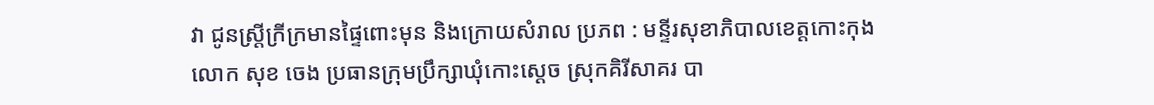វា ជូនស្ត្រីក្រីក្រមានផ្ទៃពោះមុន និងក្រោយសំរាល ប្រភព : មន្ទីរសុខាភិបាលខេត្តកោះកុង
លោក សុខ ចេង ប្រធានក្រុមប្រឹក្សាឃុំកោះស្ដេច ស្រុកគិរីសាគរ បា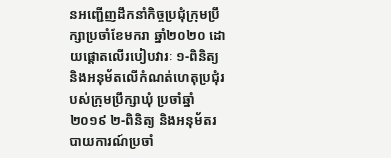នអញ្ជើញដឹកនាំកិច្ចប្រជុំក្រុមប្រឹក្សាប្រចាំខែមករា ឆ្នាំ២០២០ ដោយផ្តោតលើរបៀបវារៈ ១-ពិនិត្យ និងអនុម័តលើកំណត់ហេតុប្រជុំរបស់ក្រុមប្រឹក្សាឃុំ ប្រចាំឆ្នាំ២០១៩ ២-ពិនិត្យ និងអនុម័តរបាយការណ៍ប្រចាំ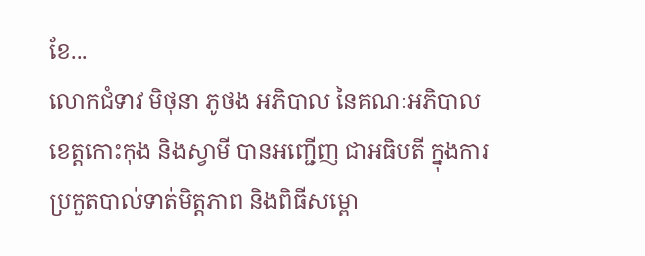ខែ...
លោកជំទាវ មិថុនា ភូថង អភិបាល នៃគណៈអភិបាលខេត្តកោះកុង និងស្វាមី បានអញ្ជើញ ជាអធិបតី ក្នុងការប្រកួតបាល់ទាត់មិត្តភាព និងពិធីសម្ពោ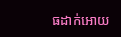ធដាក់អោយ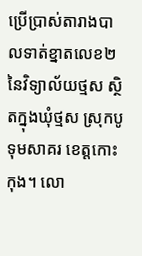ប្រើប្រាស់តារាងបាលទាត់ខ្នាតលេខ២ នៃវិទ្យាល័យថ្មស ស្ថិតក្នុងឃុំថ្មស ស្រុកបូទុមសាគរ ខេត្តកោះកុង។ លោ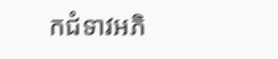កជំទាវអភិ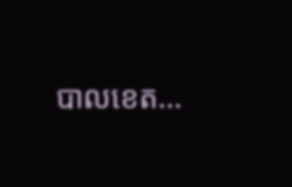បាលខេត...